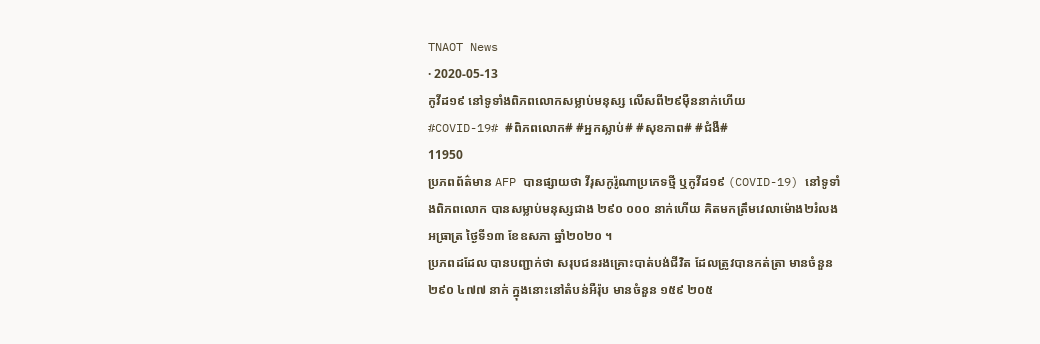TNAOT News
· 2020-05-13
កូវីដ១៩ នៅទូទាំងពិភពលោកសម្លាប់មនុស្ស លើសពី២៩ម៉ឺននាក់ហើយ
#COVID-19# #ពិភពលោក# #អ្នកស្លាប់# #សុខភាព# #ជំងឺ#
11950
ប្រភពព័ត៌មាន AFP បានផ្សាយថា វីរុសកូរ៉ូណាប្រភេទថ្មី ឬកូវីដ១៩ (COVID-19) នៅទូទាំងពិភពលោក បានសម្លាប់មនុស្សជាង ២៩០ ០០០ នាក់ហើយ គិតមកត្រឹមវេលាម៉ោង២រំលងអធ្រាត្រ ថ្ងៃទី១៣ ខែឧសភា ឆ្នាំ២០២០ ។
ប្រភពដដែល បានបញ្ជាក់ថា សរុបជនរងគ្រោះបាត់បង់ជីវិត ដែលត្រូវបានកត់ត្រា មានចំនួន ២៩០ ៤៧៧ នាក់ ក្នុងនោះនៅតំបន់អឺរ៉ុប មានចំនួន ១៥៩ ២០៥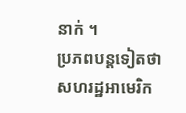នាក់ ។
ប្រភពបន្តទៀតថា សហរដ្ឋអាមេរិក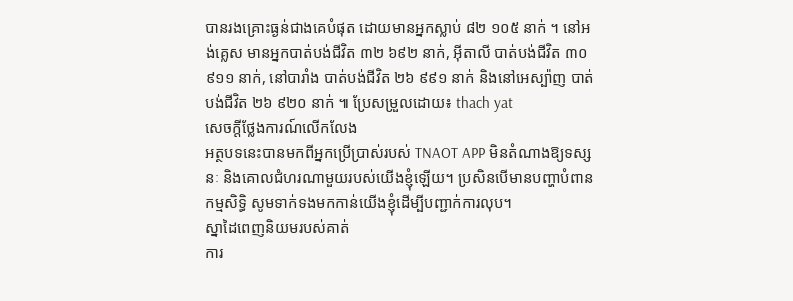បានរងគ្រោះធ្ងន់ជាងគេបំផុត ដោយមានអ្នកស្លាប់ ៨២ ១០៥ នាក់ ។ នៅអង់គ្លេស មានអ្នកបាត់បង់ជីវិត ៣២ ៦៩២ នាក់, អ៊ីតាលី បាត់បង់ជីវិត ៣០ ៩១១ នាក់, នៅបារាំង បាត់បង់ជីវិត ២៦ ៩៩១ នាក់ និងនៅអេស្ប៉ាញ បាត់បង់ជីវិត ២៦ ៩២០ នាក់ ៕ ប្រែសម្រួលដោយ៖ thach yat
សេចក្តីថ្លែងការណ៍លើកលែង
អត្ថបទនេះបានមកពីអ្នកប្រើប្រាស់របស់ TNAOT APP មិនតំណាងឱ្យទស្សនៈ និងគោលជំហរណាមួយរបស់យើងខ្ញុំឡើយ។ ប្រសិនបើមានបញ្ហាបំពានកម្មសិទ្ធិ សូមទាក់ទងមកកាន់យើងខ្ញុំដើម្បីបញ្ជាក់ការលុប។
ស្នាដៃពេញនិយមរបស់គាត់
ការ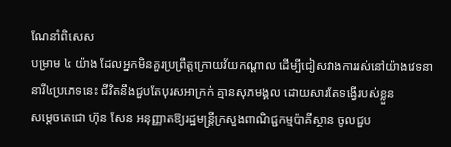ណែនាំពិសេស
បម្រាម ៤ យ៉ាង ដែលអ្នកមិនគួរប្រព្រឹត្តក្រោយវ័យកណ្តាល ដើម្បីជៀសវាងការរស់នៅយ៉ាងវេទនា
នារី៤ប្រភេទនេះ ជីវិតនឹងជួបតែបុរសអាក្រក់ គ្មានសុភមង្គល ដោយសារតែទង្វើរបស់ខ្លួន
សម្តេចតេជោ ហ៊ុន សែន អនុញ្ញាតឱ្យរដ្ឋមន្ត្រីក្រសួងពាណិជ្ជកម្មប៉ាគីស្ថាន ចូលជួប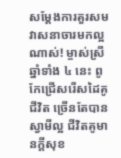សម្តែងការគួរសម
វាសនាចារមកល្អណាស់! ម្ចាស់ស្រីឆ្នាំទាំង ៤ នេះ ពូកែជ្រើសរើសដៃគូជីវិត ច្រើនតែបានស្វាមីល្អ ជីវិតគូមានក្ដីសុខ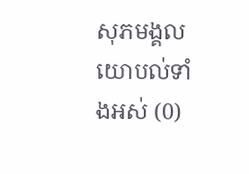សុភមង្គល
យោបល់ទាំងអស់ (0)